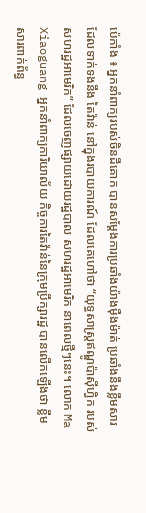ប៉េកាំង ៖ អ្នកនាំពាក្យរបស់ចិនដីគោក បានសម្តែងការប្រឆាំងយ៉ាងម៉ឺងម៉ាត់ ប្រឆាំងនឹងខ្លឹមសារ ដែលទាក់ទងនឹង តៃវ៉ាន់ នៅក្នុងរបាយការណ៍ ដែលគេហៅថា “យុទ្ធសាស្ត្រឥណ្ឌូប៉ាស៊ីហ្វិក របស់សហរដ្ឋអាមេរិក” ដែលចេញផ្សាយដោយរដ្ឋបាល សហរដ្ឋអាមេរិក នាពេលថ្មីៗនេះ។ លោក Ma Xiaoguang អ្នកនាំពាក្យការិយាល័យ កិច្ចការតៃវ៉ាន់នៃក្រុមប្រឹក្សារដ្ឋ បានលើកឡើងថា ខ្លឹមសារពាក់ព័ន្ធ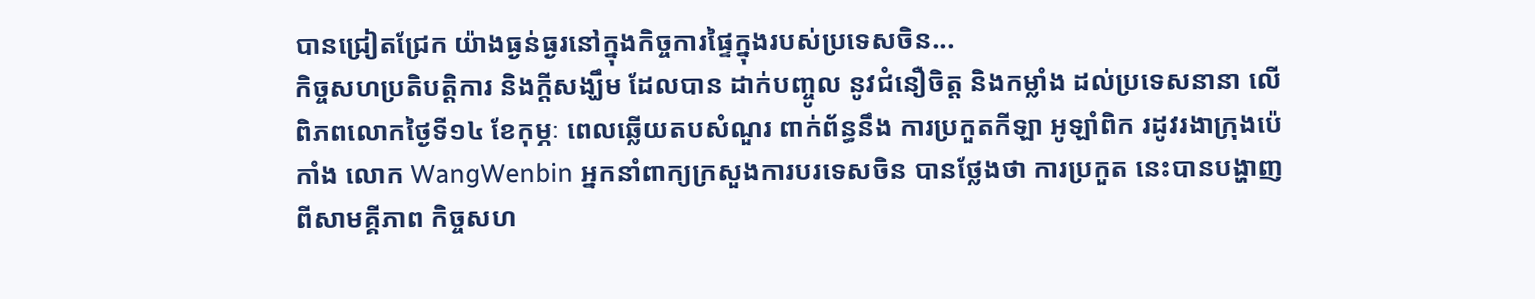បានជ្រៀតជ្រែក យ៉ាងធ្ងន់ធ្ងរនៅក្នុងកិច្ចការផ្ទៃក្នុងរបស់ប្រទេសចិន...
កិច្ចសហប្រតិបត្តិការ និងក្តីសង្ឃឹម ដែលបាន ដាក់បញ្ចូល នូវជំនឿចិត្ត និងកម្លាំង ដល់ប្រទេសនានា លើពិភពលោកថ្ងៃទី១៤ ខែកុម្ភៈ ពេលឆ្លើយតបសំណួរ ពាក់ព័ន្ធនឹង ការប្រកួតកីឡា អូឡាំពិក រដូវរងាក្រុងប៉េកាំង លោក WangWenbin អ្នកនាំពាក្យក្រសួងការបរទេសចិន បានថ្លែងថា ការប្រកួត នេះបានបង្ហាញពីសាមគ្គីភាព កិច្ចសហ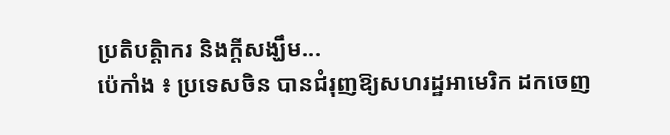ប្រតិបត្តិាករ និងក្តីសង្ឃឹម...
ប៉េកាំង ៖ ប្រទេសចិន បានជំរុញឱ្យសហរដ្ឋអាមេរិក ដកចេញ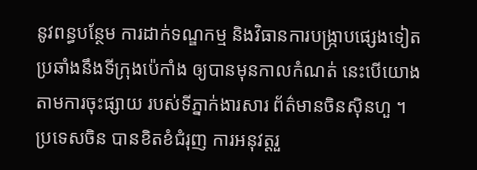នូវពន្ធបន្ថែម ការដាក់ទណ្ឌកម្ម និងវិធានការបង្ក្រាបផ្សេងទៀត ប្រឆាំងនឹងទីក្រុងប៉េកាំង ឲ្យបានមុនកាលកំណត់ នេះបើយោងតាមការចុះផ្សាយ របស់ទីភ្នាក់ងារសារ ព័ត៌មានចិនស៊ិនហួ ។ ប្រទេសចិន បានខិតខំជំរុញ ការអនុវត្តរួ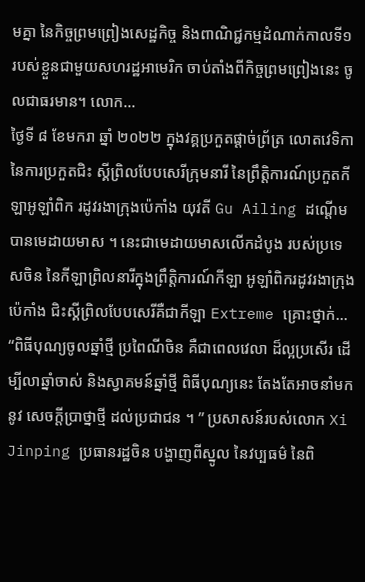មគ្នា នៃកិច្ចព្រមព្រៀងសេដ្ឋកិច្ច និងពាណិជ្ជកម្មដំណាក់កាលទី១ របស់ខ្លួនជាមួយសហរដ្ឋអាមេរិក ចាប់តាំងពីកិច្ចព្រមព្រៀងនេះ ចូលជាធរមាន។ លោក...
ថ្ងៃទី ៨ ខែមករា ឆ្នាំ ២០២២ ក្នុងវគ្គប្រកួតផ្ដាច់ព្រ័ត្រ លោតវេទិកានៃការប្រកួតជិះ ស្គីព្រិលបែបសេរីក្រុមនារី នៃព្រឹត្តិការណ៍ប្រកួតកីឡាអូឡាំពិក រដូវរងាក្រុងប៉េកាំង យុវតី Gu Ailing ដណ្ដើមបានមេដាយមាស ។ នេះជាមេដាយមាសលើកដំបូង របស់ប្រទេសចិន នៃកីឡាព្រិលនារីក្នុងព្រឹត្តិការណ៍កីឡា អូឡាំពិករដូវរងាក្រុងប៉េកាំង ជិះស្គីព្រិលបែបសេរីគឺជាកីឡា Extreme គ្រោះថ្នាក់...
“ពិធីបុណ្យចូលឆ្នាំថ្មី ប្រពៃណីចិន គឺជាពេលវេលា ដ៏ល្អប្រសើរ ដើម្បីលាឆ្នាំចាស់ និងស្វាគមន៍ឆ្នាំថ្មី ពិធីបុណ្យនេះ តែងតែអាចនាំមកនូវ សេចក្តីប្រាថ្នាថ្មី ដល់ប្រជាជន ។ ” ប្រសាសន៍របស់លោក Xi Jinping ប្រធានរដ្ឋចិន បង្ហាញពីស្នូល នៃវប្បធម៌ នៃពិ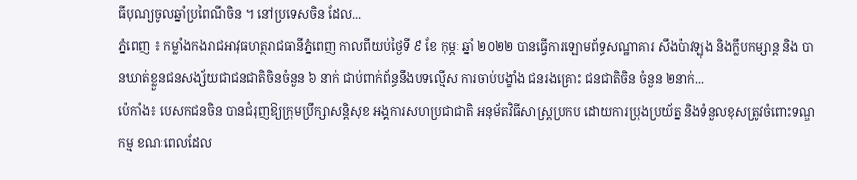ធីបុណ្យចូលឆ្នាំប្រពៃណីចិន ។ នៅប្រទេសចិន ដែល...
ភ្នំពេញ ៖ កម្លាំងកងរាជអាវុធហត្ថរាជធានីភ្នំពេញ កាលពីយប់ថ្ងៃទី ៩ ខែ កុម្ភៈ ឆ្នាំ ២០២២ បានធ្វើការឡោមព័ទ្ធសណ្ឋាគារ សឹងប៉ាវឡុង និងក្លឹបកម្សាន្ត និង បានឃាត់ខ្លួនជនសង្ស័យជាជនជាតិចិនចំនួន ៦ នាក់ ជាប់ពាក់ព័ន្ធនឹងបទល្មើស ការចាប់បង្ខាំង ជនរងគ្រោះ ជនជាតិចិន ចំនួន ២នាក់...
ប៉េកាំង៖ បេសកជនចិន បានជំរុញឱ្យក្រុមប្រឹក្សាសន្តិសុខ អង្គការសហប្រជាជាតិ អនុម័តវិធីសាស្រ្តប្រកប ដោយការប្រុងប្រយ័ត្ន និងទំនួលខុសត្រូវចំពោះទណ្ឌកម្ម ខណៈពេលដែល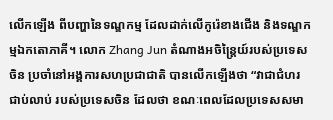លើកឡើង ពីបញ្ហានៃទណ្ឌកម្ម ដែលដាក់លើកូរ៉េខាងជើង និងទណ្ឌកម្មឯកតោភាគី។ លោក Zhang Jun តំណាងអចិន្ត្រៃយ៍របស់ប្រទេសចិន ប្រចាំនៅអង្គការសហប្រជាជាតិ បានលើកឡើងថា “វាជាជំហរជាប់លាប់ របស់ប្រទេសចិន ដែលថា ខណៈពេលដែលប្រទេសសមា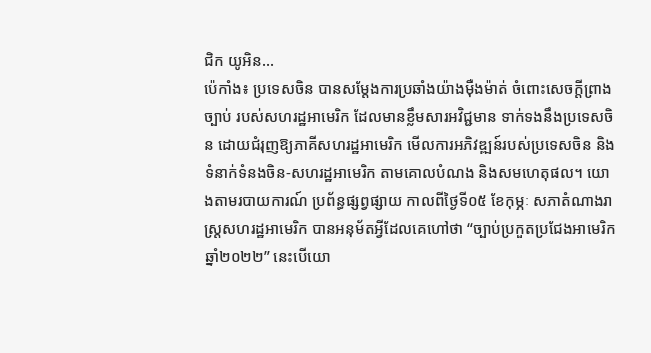ជិក យូអិន...
ប៉េកាំង៖ ប្រទេសចិន បានសម្តែងការប្រឆាំងយ៉ាងម៉ឺងម៉ាត់ ចំពោះសេចក្តីព្រាងច្បាប់ របស់សហរដ្ឋអាមេរិក ដែលមានខ្លឹមសារអវិជ្ជមាន ទាក់ទងនឹងប្រទេសចិន ដោយជំរុញឱ្យភាគីសហរដ្ឋអាមេរិក មើលការអភិវឌ្ឍន៍របស់ប្រទេសចិន និងទំនាក់ទំនងចិន-សហរដ្ឋអាមេរិក តាមគោលបំណង និងសមហេតុផល។ យោងតាមរបាយការណ៍ ប្រព័ន្ធផ្សព្វផ្សាយ កាលពីថ្ងៃទី០៥ ខែកុម្ភៈ សភាតំណាងរាស្រ្តសហរដ្ឋអាមេរិក បានអនុម័តអ្វីដែលគេហៅថា “ច្បាប់ប្រកួតប្រជែងអាមេរិក ឆ្នាំ២០២២” នេះបើយោ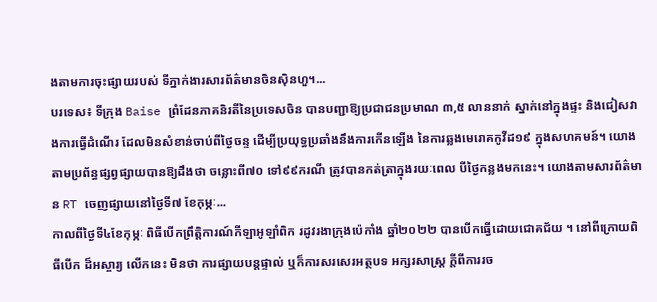ងតាមការចុះផ្សាយរបស់ ទីភ្នាក់ងារសារព័ត៌មានចិនស៊ិនហួ។...
បរទេស៖ ទីក្រុង Baise ព្រំដែនភាគនិរតីនៃប្រទេសចិន បានបញ្ជាឱ្យប្រជាជនប្រមាណ ៣,៥ លាននាក់ ស្នាក់នៅក្នុងផ្ទះ និងជៀសវាងការធ្វើដំណើរ ដែលមិនសំខាន់ចាប់ពីថ្ងៃចន្ទ ដើម្បីប្រយុទ្ធប្រឆាំងនឹងការកើនឡើង នៃការឆ្លងមេរោគកូវីដ១៩ ក្នុងសហគមន៍។ យោងតាមប្រព័ន្ធផ្សព្វផ្សាយបានឱ្យដឹងថា ចន្លោះពី៧០ ទៅ៩៩ករណី ត្រូវបានកត់ត្រាក្នុងរយៈពេល បីថ្ងៃកន្លងមកនេះ។ យោងតាមសារព័ត៌មាន RT ចេញផ្សាយនៅថ្ងៃទី៧ ខែកុម្ភៈ...
កាលពីថ្ងៃទី៤ខែកុម្ភៈ ពិធីបើកព្រឹត្តិការណ៍កីឡាអូឡាំពិក រដូវរងាក្រុងប៉េកាំង ឆ្នាំ២០២២ បានបើកធ្វើដោយជោគជ័យ ។ នៅពីក្រោយពិធីបើក ដ៏អស្ចារ្យ លើកនេះ មិនថា ការផ្សាយបន្តផ្ទាល់ ឬក៏ការសរសេរអត្ថបទ អក្សរសាស្ត្រ ក្តីពីការរច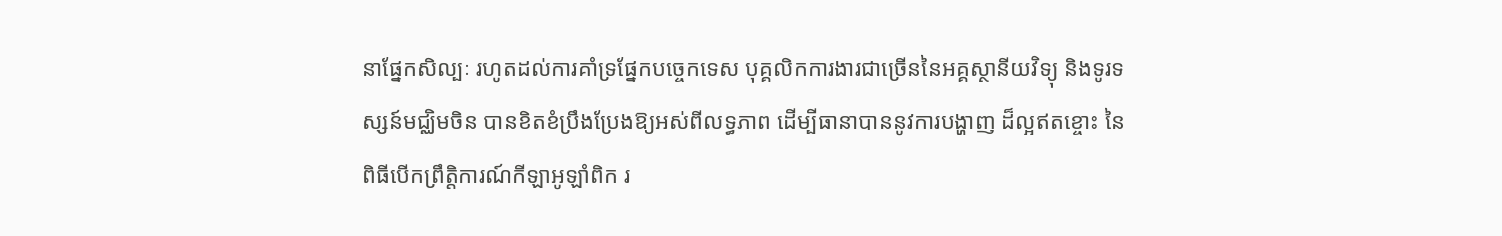នាផ្នែកសិល្បៈ រហូតដល់ការគាំទ្រផ្នែកបច្ចេកទេស បុគ្គលិកការងារជាច្រើននៃអគ្គស្ថានីយវិទ្យុ និងទូរទស្សន៍មជ្ឈិមចិន បានខិតខំប្រឹងប្រែងឱ្យអស់ពីលទ្ធភាព ដើម្បីធានាបាននូវការបង្ហាញ ដ៏ល្អឥតខ្ចោះ នៃពិធីបើកព្រឹត្តិការណ៍កីឡាអូឡាំពិក រ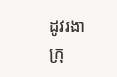ដូវរងាក្រុ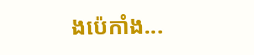ងប៉េកាំង...